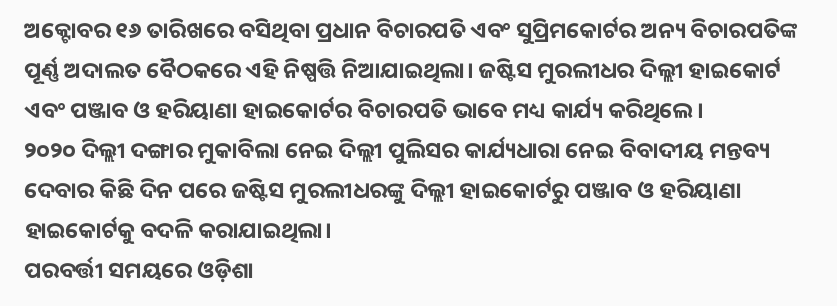ଅକ୍ଟୋବର ୧୬ ତାରିଖରେ ବସିଥିବା ପ୍ରଧାନ ବିଚାରପତି ଏବଂ ସୁପ୍ରିମକୋର୍ଟର ଅନ୍ୟ ବିଚାରପତିଙ୍କ ପୂର୍ଣ୍ଣ ଅଦାଲତ ବୈଠକରେ ଏହି ନିଷ୍ପତ୍ତି ନିଆଯାଇଥିଲା। ଜଷ୍ଟିସ ମୁରଲୀଧର ଦିଲ୍ଲୀ ହାଇକୋର୍ଟ ଏବଂ ପଞ୍ଜାବ ଓ ହରିୟାଣା ହାଇକୋର୍ଟର ବିଚାରପତି ଭାବେ ମଧ୍ୟ କାର୍ଯ୍ୟ କରିଥିଲେ।
୨୦୨୦ ଦିଲ୍ଲୀ ଦଙ୍ଗାର ମୁକାବିଲା ନେଇ ଦିଲ୍ଲୀ ପୁଲିସର କାର୍ଯ୍ୟଧାରା ନେଇ ବିବାଦୀୟ ମନ୍ତବ୍ୟ ଦେବାର କିଛି ଦିନ ପରେ ଜଷ୍ଟିସ ମୁରଲୀଧରଙ୍କୁ ଦିଲ୍ଲୀ ହାଇକୋର୍ଟରୁ ପଞ୍ଜାବ ଓ ହରିୟାଣା ହାଇକୋର୍ଟକୁ ବଦଳି କରାଯାଇଥିଲା।
ପରବର୍ତ୍ତୀ ସମୟରେ ଓଡ଼ିଶା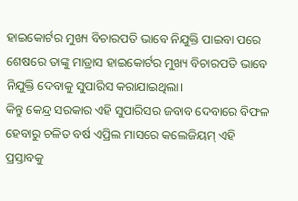ହାଇକୋର୍ଟର ମୁଖ୍ୟ ବିଚାରପତି ଭାବେ ନିଯୁକ୍ତି ପାଇବା ପରେ ଶେଷରେ ତାଙ୍କୁ ମାଡ୍ରାସ ହାଇକୋର୍ଟର ମୁଖ୍ୟ ବିଚାରପତି ଭାବେ ନିଯୁକ୍ତି ଦେବାକୁ ସୁପାରିସ କରାଯାଇଥିଲା।
କିନ୍ତୁ କେନ୍ଦ୍ର ସରକାର ଏହି ସୁପାରିସର ଜବାବ ଦେବାରେ ବିଫଳ ହେବାରୁ ଚଳିତ ବର୍ଷ ଏପ୍ରିଲ ମାସରେ କଲେଜିୟମ୍ ଏହି ପ୍ରସ୍ତାବକୁ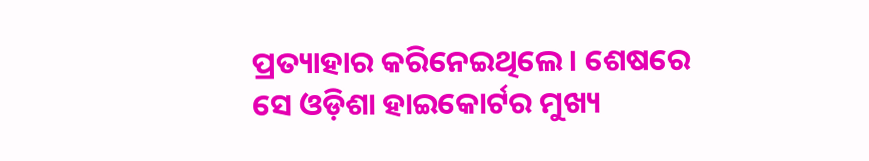ପ୍ରତ୍ୟାହାର କରିନେଇଥିଲେ। ଶେଷରେ ସେ ଓଡ଼ିଶା ହାଇକୋର୍ଟର ମୁଖ୍ୟ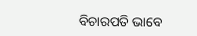ବିଚାରପତି ଭାବେ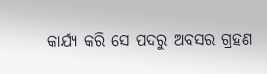କାର୍ଯ୍ୟ କରି ସେ ପଦରୁ ଅବସର ଗ୍ରହଣ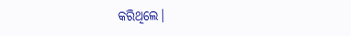କରିଥିଲେ।